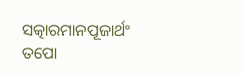ସତ୍କାରମାନପୂଜାର୍ଥଂ ତପୋ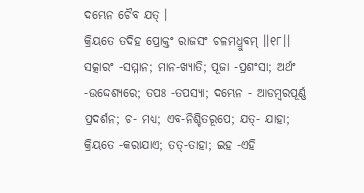ଦମ୍ଭେନ ଚୈବ ଯତ୍ ।
କ୍ରିୟତେ ତଦିହ ପ୍ରୋକ୍ତଂ ରାଜସଂ ଚଳମଧ୍ରୁବମ୍ ।।୧୮।।
ସତ୍କାରଂ -ସମ୍ମାନ; ମାନ-ଖ୍ୟାତି; ପୂଜା -ପ୍ରଶଂସା; ଅର୍ଥଂ -ଉଦ୍ଦେଶ୍ୟରେ; ତପଃ -ତପସ୍ୟା; ଦମ୍ଭେନ - ଆଡମ୍ବରପୂର୍ଣ୍ଣ ପ୍ରଦର୍ଶନ; ଚ- ମଧ୍ୟ; ଏବ-ନିଶ୍ଚିତରୂପେ; ଯତ୍- ଯାହା; କ୍ରିୟତେ -କରାଯାଏ; ତତ୍-ତାହା; ଇହ -ଏହି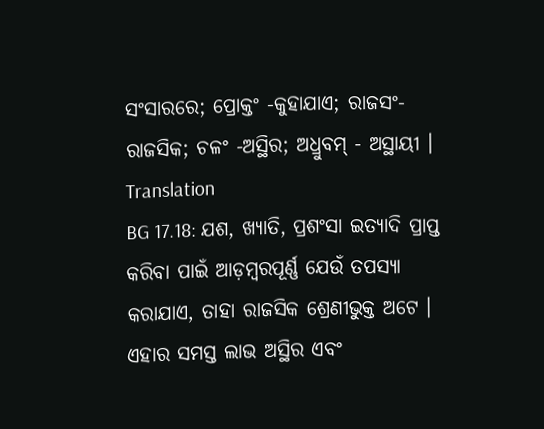ସଂସାରରେ; ପ୍ରୋକ୍ତଂ -କୁହାଯାଏ; ରାଜସଂ- ରାଜସିକ; ଚଳଂ -ଅସ୍ଥିର; ଅଧ୍ରୁବମ୍ - ଅସ୍ଥାୟୀ ।
Translation
BG 17.18: ଯଶ, ଖ୍ୟାତି, ପ୍ରଶଂସା ଇତ୍ୟାଦି ପ୍ରାପ୍ତ କରିବା ପାଇଁ ଆଡ଼ମ୍ବରପୂର୍ଣ୍ଣ ଯେଉଁ ତପସ୍ୟା କରାଯାଏ, ତାହା ରାଜସିକ ଶ୍ରେଣୀଭୁକ୍ତ ଅଟେ । ଏହାର ସମସ୍ତ ଲାଭ ଅସ୍ଥିର ଏବଂ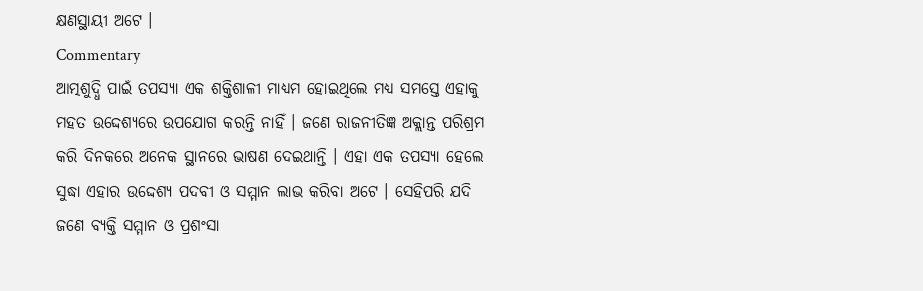କ୍ଷଣସ୍ଥାୟୀ ଅଟେ ।
Commentary
ଆତ୍ମଶୁଦ୍ଧି ପାଇଁ ତପସ୍ୟା ଏକ ଶକ୍ତିଶାଳୀ ମାଧ୍ୟମ ହୋଇଥିଲେ ମଧ୍ୟ ସମସ୍ତେ ଏହାକୁ ମହତ ଉଦ୍ଦେଶ୍ୟରେ ଉପଯୋଗ କରନ୍ତି ନାହିଁ । ଜଣେ ରାଜନୀତିଜ୍ଞ ଅକ୍ଲାନ୍ତ ପରିଶ୍ରମ କରି ଦିନକରେ ଅନେକ ସ୍ଥାନରେ ଭାଷଣ ଦେଇଥାନ୍ତି । ଏହା ଏକ ତପସ୍ୟା ହେଲେ ସୁଦ୍ଧା ଏହାର ଉଦ୍ଦେଶ୍ୟ ପଦବୀ ଓ ସମ୍ମାନ ଲାଭ କରିବା ଅଟେ । ସେହିପରି ଯଦି ଜଣେ ବ୍ୟକ୍ତି ସମ୍ମାନ ଓ ପ୍ରଶଂସା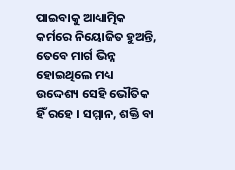ପାଇବାକୁ ଆଧ୍ୟାତ୍ମିକ କର୍ମରେ ନିୟୋଜିତ ହୁଅନ୍ତି, ତେବେ ମାର୍ଗ ଭିନ୍ନ ହୋଇଥିଲେ ମଧ୍ୟ ଉଦ୍ଦେଶ୍ୟ ସେହି ଭୌତିକ ହିଁ ରହେ । ସମ୍ମାନ, ଶକ୍ତି ବା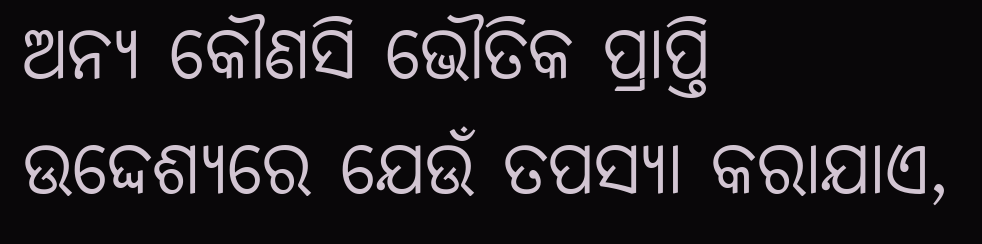ଅନ୍ୟ କୌଣସି ଭୌତିକ ପ୍ରାପ୍ତି ଉଦ୍ଦେଶ୍ୟରେ ଯେଉଁ ତପସ୍ୟା କରାଯାଏ,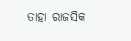ତାହା ରାଜସିକ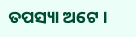ତପସ୍ୟା ଅଟେ ।